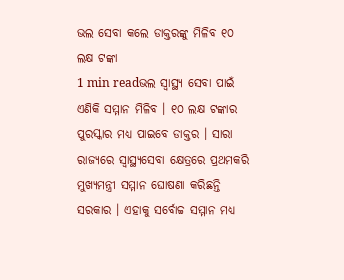ଭଲ ସେବା କଲେ ଡାକ୍ତରଙ୍କୁ ମିଳିବ ୧୦ ଲକ୍ଷ ଟଙ୍କା
1 min readଭଲ ସ୍ୱାସ୍ଥ୍ୟ ସେବା ପାଇଁ ଏଣିକି ସମ୍ମାନ ମିଳିବ । ୧୦ ଲକ୍ଷ ଟଙ୍କାର ପୁରସ୍କାର ମଧ୍ୟ ପାଇବେ ଡାକ୍ତର । ସାରା ରାଜ୍ୟରେ ସ୍ୱାସ୍ଥ୍ୟସେବା କ୍ଷେତ୍ରରେ ପ୍ରଥମକରି ମୁଖ୍ୟମନ୍ତ୍ରୀ ସମ୍ମାନ ଘୋଷଣା କରିଛନ୍ତି ସରକାର । ଏହାକୁ ସର୍ବୋଚ୍ଚ ସମ୍ମାନ ମଧ୍ୟ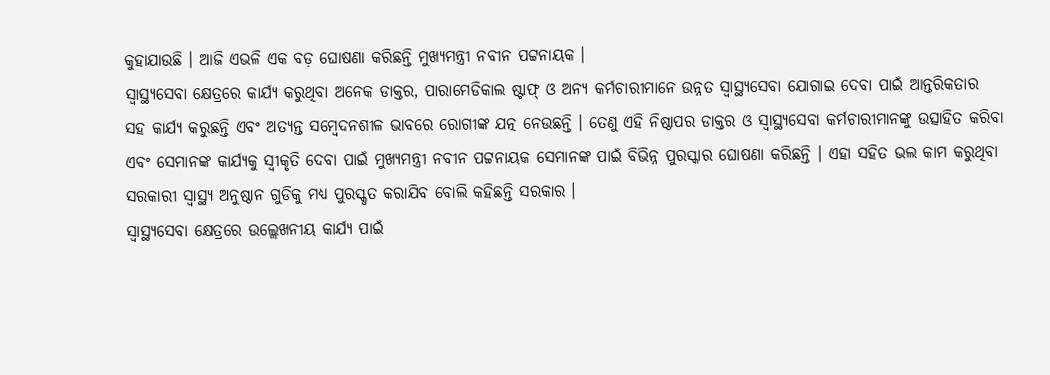କୁହାଯାଉଛି । ଆଜି ଏଭଳି ଏକ ବଡ଼ ଘୋଷଣା କରିଛନ୍ତି ମୁଖ୍ୟମନ୍ତ୍ରୀ ନବୀନ ପଟ୍ଟନାୟକ ।
ସ୍ୱାସ୍ଥ୍ୟସେବା କ୍ଷେତ୍ରରେ କାର୍ଯ୍ୟ କରୁଥିବା ଅନେକ ଡାକ୍ତର, ପାରାମେଡିକାଲ ଷ୍ଟାଫ୍ ଓ ଅନ୍ୟ କର୍ମଚାରୀମାନେ ଉନ୍ନତ ସ୍ୱାସ୍ଥ୍ୟସେବା ଯୋଗାଇ ଦେବା ପାଇଁ ଆନ୍ତରିକତାର ସହ କାର୍ଯ୍ୟ କରୁଛନ୍ତି ଏବଂ ଅତ୍ୟନ୍ତ ସମ୍ବେଦନଶୀଳ ଭାବରେ ରୋଗୀଙ୍କ ଯତ୍ନ ନେଉଛନ୍ତି । ତେଣୁ ଏହି ନିଷ୍ଠାପର ଡାକ୍ତର ଓ ସ୍ୱାସ୍ଥ୍ୟସେବା କର୍ମଚାରୀମାନଙ୍କୁ ଉତ୍ସାହିତ କରିବା ଏବଂ ସେମାନଙ୍କ କାର୍ଯ୍ୟକୁ ସ୍ୱୀକୃତି ଦେବା ପାଇଁ ମୁଖ୍ୟମନ୍ତ୍ରୀ ନବୀନ ପଟ୍ଟନାୟକ ସେମାନଙ୍କ ପାଇଁ ବିଭିନ୍ନ ପୁରସ୍କାର ଘୋଷଣା କରିଛନ୍ତି । ଏହା ସହିତ ଭଲ କାମ କରୁଥିବା ସରକାରୀ ସ୍ୱାସ୍ଥ୍ୟ ଅନୁଷ୍ଠାନ ଗୁଡିକୁ ମଧ୍ୟ ପୁରସ୍କୃତ କରାଯିବ ବୋଲି କହିଛନ୍ତି ସରକାର ।
ସ୍ୱାସ୍ଥ୍ୟସେବା କ୍ଷେତ୍ରରେ ଉଲ୍ଲେଖନୀୟ କାର୍ଯ୍ୟ ପାଇଁ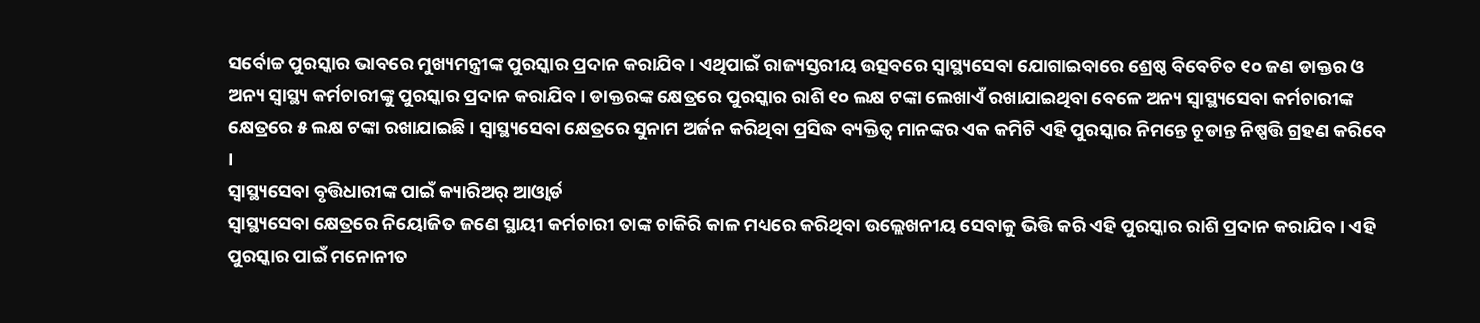ସର୍ବୋଚ୍ଚ ପୁରସ୍କାର ଭାବରେ ମୁଖ୍ୟମନ୍ତ୍ରୀଙ୍କ ପୁରସ୍କାର ପ୍ରଦାନ କରାଯିବ । ଏଥିପାଇଁ ରାଜ୍ୟସ୍ତରୀୟ ଉତ୍ସବରେ ସ୍ୱାସ୍ଥ୍ୟସେବା ଯୋଗାଇବାରେ ଶ୍ରେଷ୍ଠ ବିବେଚିତ ୧୦ ଜଣ ଡାକ୍ତର ଓ ଅନ୍ୟ ସ୍ୱାସ୍ଥ୍ୟ କର୍ମଚାରୀଙ୍କୁ ପୁରସ୍କାର ପ୍ରଦାନ କରାଯିବ । ଡାକ୍ତରଙ୍କ କ୍ଷେତ୍ରରେ ପୁରସ୍କାର ରାଶି ୧୦ ଲକ୍ଷ ଟଙ୍କା ଲେଖାଏଁ ରଖାଯାଇଥିବା ବେଳେ ଅନ୍ୟ ସ୍ୱାସ୍ଥ୍ୟସେବା କର୍ମଚାରୀଙ୍କ କ୍ଷେତ୍ରରେ ୫ ଲକ୍ଷ ଟଙ୍କା ରଖାଯାଇଛି । ସ୍ୱାସ୍ଥ୍ୟସେବା କ୍ଷେତ୍ରରେ ସୁନାମ ଅର୍ଜନ କରିଥିବା ପ୍ରସିଦ୍ଧ ବ୍ୟକ୍ତିତ୍ୱ ମାନଙ୍କର ଏକ କମିଟି ଏହି ପୁରସ୍କାର ନିମନ୍ତେ ଚୂଡାନ୍ତ ନିଷ୍ପତ୍ତି ଗ୍ରହଣ କରିବେ ।
ସ୍ୱାସ୍ଥ୍ୟସେବା ବୃତ୍ତିଧାରୀଙ୍କ ପାଇଁ କ୍ୟାରିଅର୍ ଆଓ୍ୱାର୍ଡ
ସ୍ୱାସ୍ଥ୍ୟସେବା କ୍ଷେତ୍ରରେ ନିୟୋଜିତ ଜଣେ ସ୍ଥାୟୀ କର୍ମଚାରୀ ତାଙ୍କ ଚାକିରି କାଳ ମଧ୍ୟରେ କରିଥିବା ଉଲ୍ଲେଖନୀୟ ସେବାକୁ ଭିତ୍ତି କରି ଏହି ପୁରସ୍କାର ରାଶି ପ୍ରଦାନ କରାଯିବ । ଏହି ପୁରସ୍କାର ପାଇଁ ମନୋନୀତ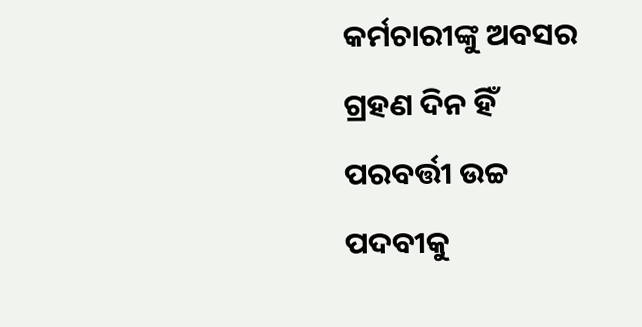କର୍ମଚାରୀଙ୍କୁ ଅବସର ଗ୍ରହଣ ଦିନ ହିଁ ପରବର୍ତ୍ତୀ ଉଚ୍ଚ ପଦବୀକୁ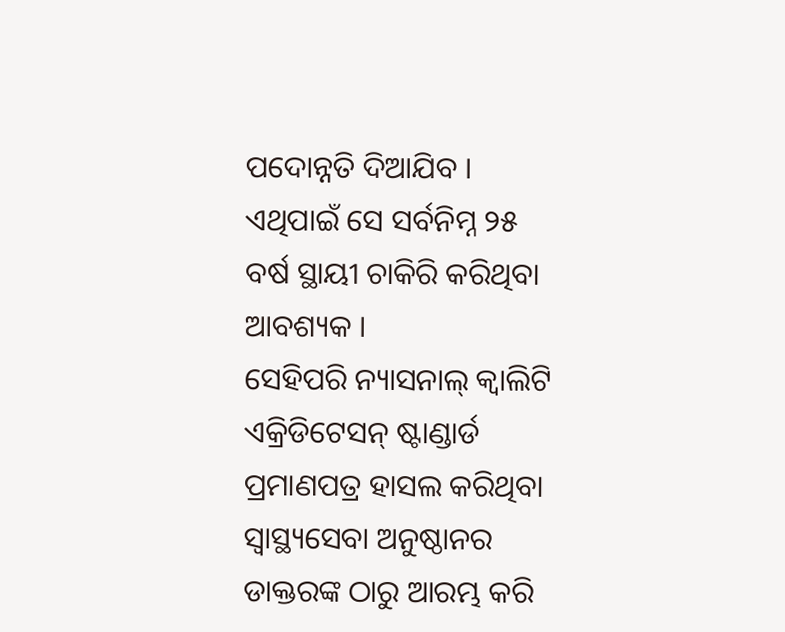ପଦୋନ୍ନତି ଦିଆଯିବ । ଏଥିପାଇଁ ସେ ସର୍ବନିମ୍ନ ୨୫ ବର୍ଷ ସ୍ଥାୟୀ ଚାକିରି କରିଥିବା ଆବଶ୍ୟକ ।
ସେହିପରି ନ୍ୟାସନାଲ୍ କ୍ୱାଲିଟି ଏକ୍ରିଡିଟେସନ୍ ଷ୍ଟାଣ୍ଡାର୍ଡ ପ୍ରମାଣପତ୍ର ହାସଲ କରିଥିବା ସ୍ୱାସ୍ଥ୍ୟସେବା ଅନୁଷ୍ଠାନର ଡାକ୍ତରଙ୍କ ଠାରୁ ଆରମ୍ଭ କରି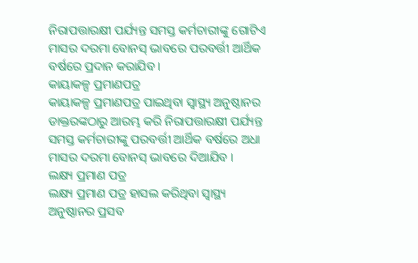ନିରାପତ୍ତାରକ୍ଷୀ ପର୍ଯ୍ୟନ୍ତ ସମସ୍ତ କର୍ମଚାରୀଙ୍କୁ ଗୋଟିଏ ମାସର ଦରମା ବୋନସ୍ ଭାବରେ ପରବର୍ତ୍ତୀ ଆର୍ଥିକ ବର୍ଷରେ ପ୍ରଦାନ କରାଯିବ ।
କାୟାକଳ୍ପ ପ୍ରମାଣପତ୍ର
କାୟାକଳ୍ପ ପ୍ରମାଣପତ୍ର ପାଇଥିବା ସ୍ୱାସ୍ଥ୍ୟ ଅନୁଷ୍ଠାନର ଡାକ୍ତରଙ୍କଠାରୁ ଆରମ୍ଭ କରି ନିରାପତ୍ତାରକ୍ଷୀ ପର୍ଯ୍ୟନ୍ତ ସମସ୍ତ କର୍ମଚାରୀଙ୍କୁ ପରବର୍ତ୍ତୀ ଆର୍ଥିକ ବର୍ଷରେ ଅଧା ମାସର ଦରମା ବୋନସ୍ ଭାବରେ ଦିଆଯିବ ।
ଲକ୍ଷ୍ୟ ପ୍ରମାଣ ପତ୍ର
ଲକ୍ଷ୍ୟ ପ୍ରମାଣ ପତ୍ର ହାସଲ କରିଥିବା ସ୍ୱାସ୍ଥ୍ୟ ଅନୁଷ୍ଠାନର ପ୍ରସବ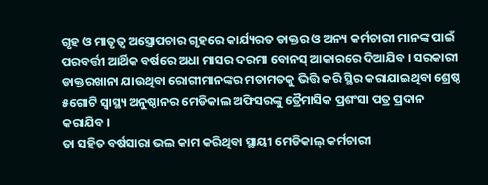ଗୃହ ଓ ମାତୃତ୍ୱ ଅସ୍ତ୍ରୋପଚାର ଗୃହରେ କାର୍ଯ୍ୟରତ ଡାକ୍ତର ଓ ଅନ୍ୟ କର୍ମଚାରୀ ମାନଙ୍କ ପାଇଁ ପରବର୍ତ୍ତୀ ଆର୍ଥିକ ବର୍ଷରେ ଅଧା ମାସର ଦରମା ବୋନସ୍ ଆକାରରେ ଦିଆଯିବ । ସରକାରୀ ଡାକ୍ତରଖାନା ଯାଉଥିବା ରୋଗୀମାନଙ୍କର ମତାମତକୁ ଭିତ୍ତି କରି ସ୍ଥିର କରାଯାଇଥିବା ଶ୍ରେଷ୍ଠ ୫ଗୋଟି ସ୍ୱାସ୍ଥ୍ୟ ଅନୁଷ୍ଠାନର ମେଡିକାଲ ଅଫିସରଙ୍କୁ ତ୍ରୈମାସିକ ପ୍ରଶଂସା ପତ୍ର ପ୍ରଦାନ କରାଯିବ ।
ତା ସହିତ ବର୍ଷସାରା ଭଲ କାମ କରିଥିବା ସ୍ଥାୟୀ ମେଡିକାଲ୍ କର୍ମଚାରୀ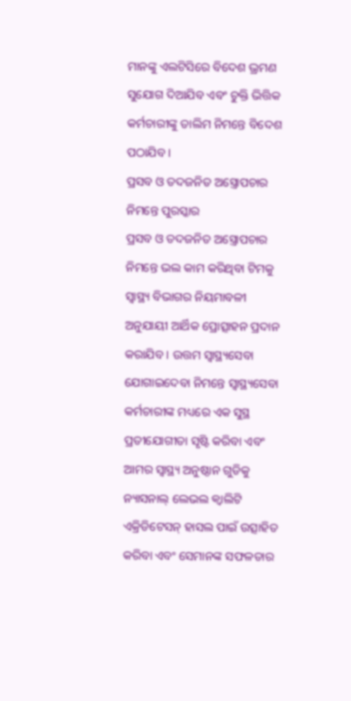ମାନଙ୍କୁ ଏଲଟିସିରେ ବିଦେଶ ଭ୍ରମଣ ସୁଯୋଗ ଦିଆଯିବ ଏବଂ ଚୁକ୍ତି ଭିତ୍ତିକ କର୍ମଚାରୀଙ୍କୁ ତାଲିମ ନିମନ୍ତେ ବିଦେଶ ପଠାଯିବ ।
ପ୍ରସବ ଓ ତଦଜନିତ ଅସ୍ତ୍ରୋପଚାର ନିମନ୍ତେ ପୁରସ୍କାର
ପ୍ରସବ ଓ ତଦଜନିତ ଅସ୍ତ୍ରୋପଚାର ନିମନ୍ତେ ଭଲ କାମ କରିଥିବା ଟିମକୁ ସ୍ୱାସ୍ଥ୍ୟ ବିଭାଗର ନିୟମାବଳୀ ଅନୁଯାୟୀ ଆର୍ଥିକ ପ୍ରୋତ୍ସାହନ ପ୍ରଦାନ କରାଯିବ । ଉତ୍ତମ ସ୍ୱାସ୍ଥ୍ୟସେବା ଯୋଗାଇଦେବା ନିମନ୍ତେ ସ୍ୱାସ୍ଥ୍ୟସେବା କର୍ମଚାରୀଙ୍କ ମଧ୍ୟରେ ଏକ ସୁସ୍ଥ ପ୍ରତୀଯୋଗୀତା ସୃଷ୍ଟି କରିବା ଏବଂ ଆମର ସ୍ୱାସ୍ଥ୍ୟ ଅନୁଷ୍ଠାନ ଗୁଡିକୁ ନ୍ୟାସନାଲ୍ ଲେଭଲ କ୍ୱାଲିଟି ଏକ୍ରିଡିଟେସନ୍ ହାସଲ ପାଇଁ ଉତ୍ସାହିତ କରିବା ଏବଂ ସେମାନଙ୍କ ସଫଳତାର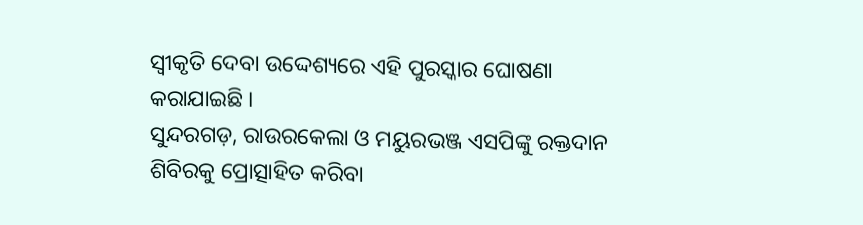ସ୍ୱୀକୃତି ଦେବା ଉଦ୍ଦେଶ୍ୟରେ ଏହି ପୁରସ୍କାର ଘୋଷଣା କରାଯାଇଛି ।
ସୁନ୍ଦରଗଡ଼, ରାଉରକେଲା ଓ ମୟୁରଭଞ୍ଜ ଏସପିଙ୍କୁ ରକ୍ତଦାନ ଶିବିରକୁ ପ୍ରୋତ୍ସାହିତ କରିବା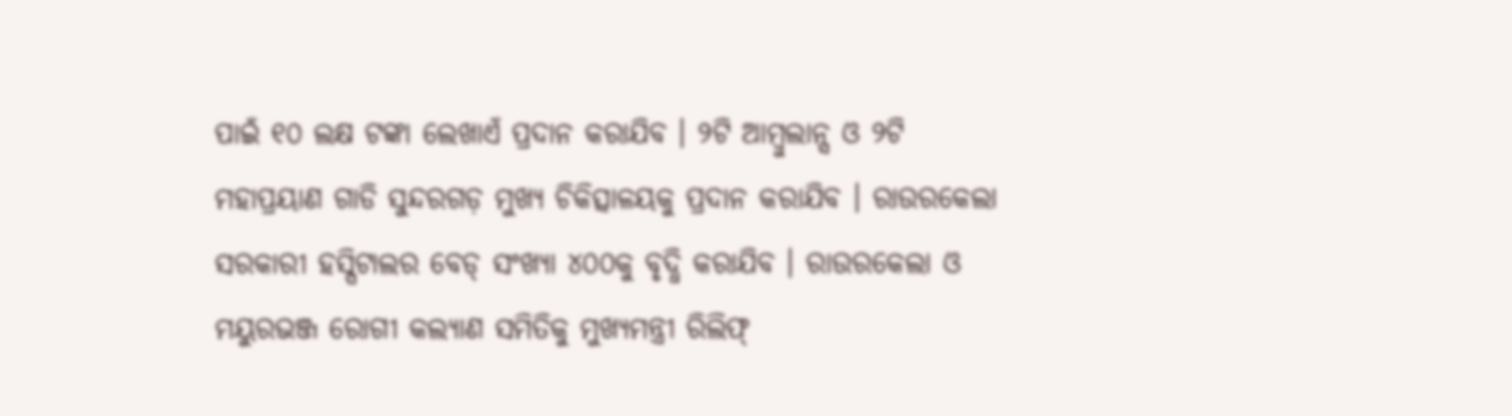ପାଇଁ ୧୦ ଲକ୍ଷ ଟଙ୍କା ଲେଖାଏଁ ପ୍ରଦାନ କରାଯିବ । ୨ଟି ଆମ୍ବୁଲାନ୍ସ ଓ ୨ଟି ମହାପ୍ରୟାଣ ଗାଡି ସୁନ୍ଦରଗଡ଼ ମୁଖ୍ୟ ଚିକିତ୍ସାଳୟକୁ ପ୍ରଦାନ କରାଯିବ । ରାଉରକେଲା ସରକାରୀ ହସ୍ପିଟାଲର ବେଡ୍ ସଂଖ୍ୟା ୪୦୦କୁ ବୃଦ୍ଧି କରାଯିବ । ରାଉରକେଲା ଓ ମୟୁରଭଞ୍ଜ ରୋଗୀ କଲ୍ୟାଣ ସମିତିକୁ ମୁଖ୍ୟମନ୍ତ୍ରୀ ରିଲିଫ୍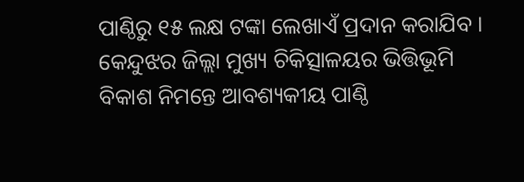ପାଣ୍ଠିରୁ ୧୫ ଲକ୍ଷ ଟଙ୍କା ଲେଖାଏଁ ପ୍ରଦାନ କରାଯିବ । କେନ୍ଦୁଝର ଜିଲ୍ଲା ମୁଖ୍ୟ ଚିକିତ୍ସାଳୟର ଭିତ୍ତିଭୂମି ବିକାଶ ନିମନ୍ତେ ଆବଶ୍ୟକୀୟ ପାଣ୍ଠି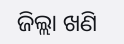ଜିଲ୍ଲା ଖଣି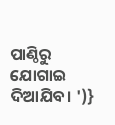ପାଣ୍ଠିରୁ ଯୋଗାଇ ଦିଆଯିବ। ')}